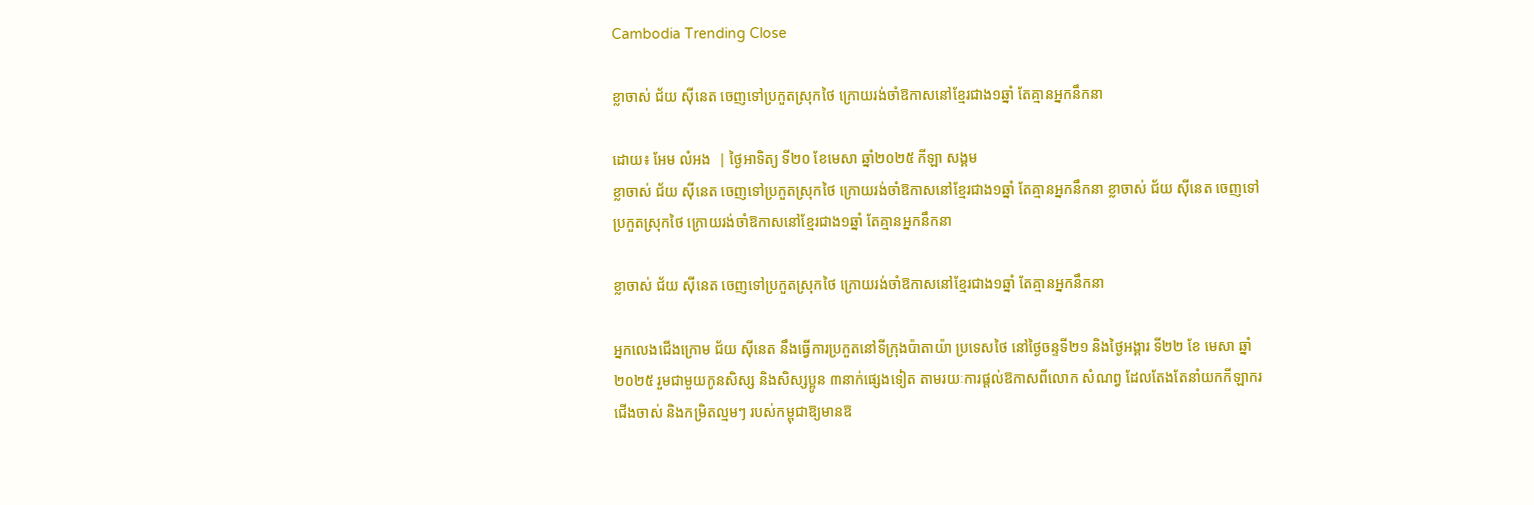Cambodia Trending Close

ខ្លាចាស់ ជ័យ ស៊ីនេត ចេញទៅប្រកួតស្រុកថៃ ក្រោយរង់ចាំឱកាសនៅខ្មែរជាង១ឆ្នាំ តែគ្មានអ្នកនឹកនា

ដោយ៖ អែម លំអង  | ថ្ងៃអាទិត្យ ទី២០ ខែមេសា ឆ្នាំ២០២៥ កីឡា សង្គម
ខ្លាចាស់ ជ័យ ស៊ីនេត ចេញទៅប្រកួតស្រុកថៃ ក្រោយរង់ចាំឱកាសនៅខ្មែរជាង១ឆ្នាំ តែគ្មានអ្នកនឹកនា ខ្លាចាស់ ជ័យ ស៊ីនេត ចេញទៅប្រកួតស្រុកថៃ ក្រោយរង់ចាំឱកាសនៅខ្មែរជាង១ឆ្នាំ តែគ្មានអ្នកនឹកនា

ខ្លាចាស់ ជ័យ ស៊ីនេត ចេញទៅប្រកួតស្រុកថៃ ក្រោយរង់ចាំឱកាសនៅខ្មែរជាង១ឆ្នាំ តែគ្មានអ្នកនឹកនា

អ្នកលេងជើងក្រោម ជ័យ ស៊ីនេត នឹងធ្វើការប្រកួតនៅទីក្រុងប៉ាតាយ៉ា ប្រទេសថៃ នៅថ្ងៃចន្ទទី២១ និងថ្ងៃអង្គារ ទី២២ ខែ មេសា ឆ្នាំ ២០២៥ រួមជាមួយកូនសិស្ស និងសិស្សប្អូន ៣នាក់ផ្សេងទៀត តាមរយៈការផ្តល់ឱកាសពីលោក សំណព្វ ដែលតែងតែនាំយកកីឡាករជើងចាស់ និងកម្រិតល្មមៗ របស់កម្ពុជាឱ្យមានឱ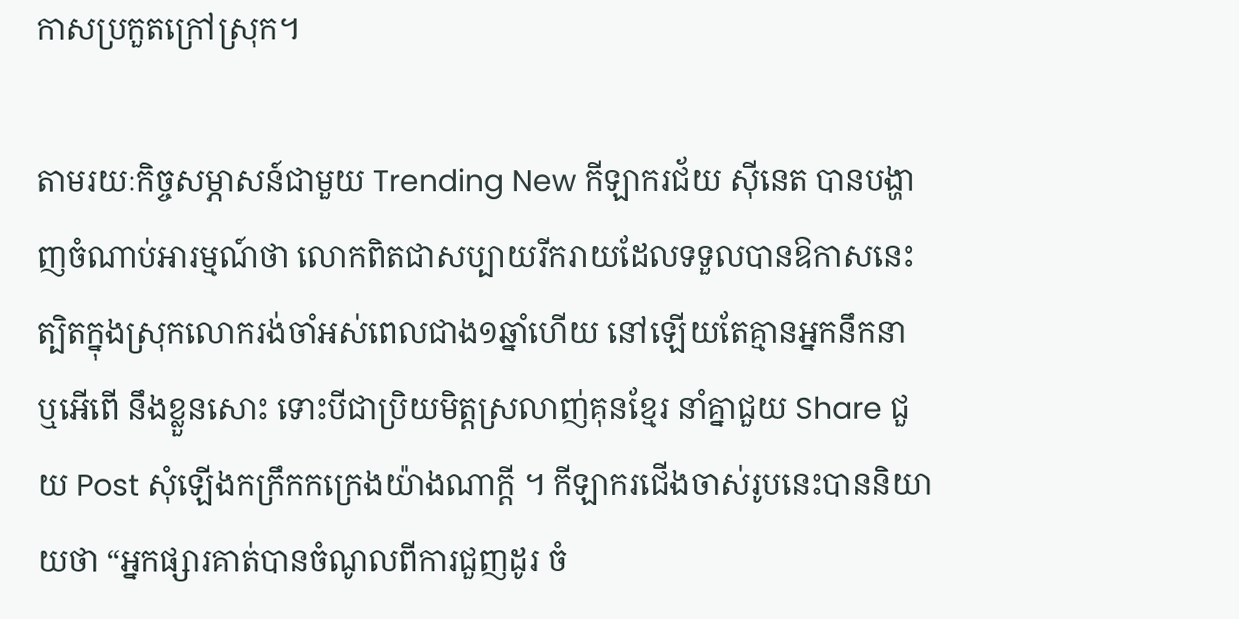កាសប្រកួតក្រៅស្រុក។

តាមរយៈកិច្ចសម្ភាសន៍ជាមួយ Trending New កីឡាករជ័យ ស៊ីនេត បានបង្ហាញចំណាប់អារម្មណ៍ថា លោកពិតជាសប្បាយរីករាយដែលទទួលបានឱកាសនេះ ត្បិតក្នុងស្រុកលោករង់ចាំអស់ពេលជាង១ឆ្នាំហើយ នៅឡើយតែគ្មានអ្នកនឹកនា ឬអើពើ នឹងខ្លួនសោះ ទោះបីជាប្រិយមិត្តស្រលាញ់គុនខ្មែរ នាំគ្នាជួយ Share ជួយ Post សុំឡើងកក្រឹកកក្រេងយ៉ាងណាក្តី ។ កីឡាករជើងចាស់រូបនេះបាននិយាយថា “អ្នកផ្សារគាត់បានចំណូលពីការជួញដូរ ចំ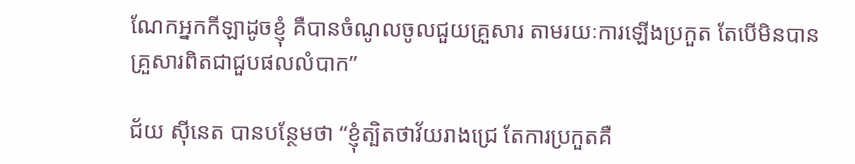ណែកអ្នកកីឡាដូចខ្ញុំ គឺបានចំណូលចូលជួយគ្រួសារ តាមរយៈការឡើងប្រកួត តែបើមិនបានគ្រួសារពិតជាជួបផលលំបាក”

ជ័យ ស៊ីនេត បានបន្ថែមថា “ខ្ញុំត្បិតថាវ័យរាងជ្រេ តែការប្រកួតគឺ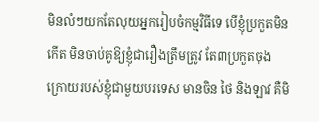មិនលំៗយកតែលុយអ្នករៀបចំកម្មវិធីទេ បើខ្ញុំប្រកួតមិនកើត មិនចាប់គូឱ្យខ្ញុំជារឿងត្រឹមត្រូវ តែ៣ប្រកួតចុងក្រោយរបស់ខ្ញុំជាមួយបរទេស មានចិន ថៃ និងឡាវ គឺមិ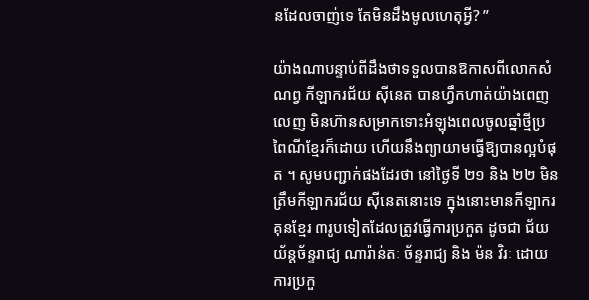នដែលចាញ់ទេ តែមិនដឹងមូលហេតុអ្វី? ”

យ៉ាងណាបន្ទាប់ពីដឹងថាទទួលបានឱកាសពីលោកសំណព្វ កីឡាករជ័យ ស៊ីនេត បានហ្វឹកហាត់យ៉ាងពេញលេញ មិនហ៊ានសម្រាកទោះអំឡុងពេលចូលឆ្នាំថ្មីប្រពៃណីខ្មែរក៏ដោយ ហើយនឹងព្យាយាមធ្វើឱ្យបានល្អបំផុត ។ សូមបញ្ជាក់ផងដែរថា នៅថ្ងៃទី ២១ និង ២២ មិនត្រឹមកីឡាករជ័យ ស៊ីនេតនោះទេ ក្នុងនោះមានកីឡាករគុនខ្មែរ ៣រូបទៀតដែលត្រូវធ្វើការប្រកួត ដូចជា ជ័យ យ័ន្តច័ន្ទរាជ្យ ណារ៉ាន់តៈ ច័ន្ទរាជ្យ និង ម៉ន វិរៈ ដោយការប្រកួ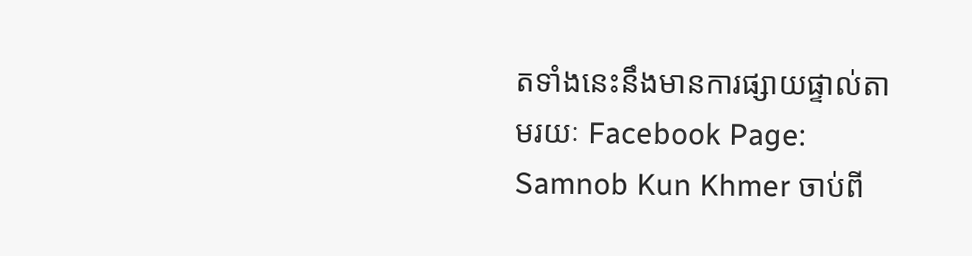តទាំងនេះនឹងមានការផ្សាយផ្ទាល់តាមរយៈ Facebook Page: Samnob Kun Khmer ចាប់ពី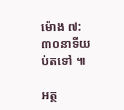ម៉ោង ៧:៣០នាទីយប់តទៅ ៕

អត្ថ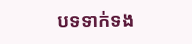បទទាក់ទង